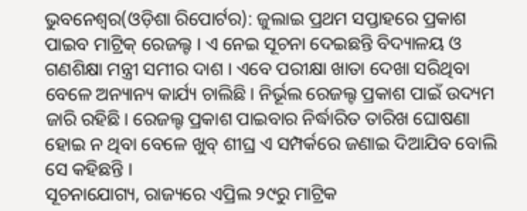ଭୁବନେଶ୍ୱର(ଓଡ଼ିଶା ରିପୋର୍ଟର): ଜୁଲାଇ ପ୍ରଥମ ସପ୍ତାହରେ ପ୍ରକାଶ ପାଇବ ମାଟ୍ରିକ୍ ରେଜଲ୍ଟ । ଏ ନେଇ ସୂଚନା ଦେଇଛନ୍ତି ବିଦ୍ୟାଳୟ ଓ ଗଣଶିକ୍ଷା ମନ୍ତ୍ରୀ ସମୀର ଦାଶ । ଏବେ ପରୀକ୍ଷା ଖାତା ଦେଖା ସରିଥିବା ବେଳେ ଅନ୍ୟାନ୍ୟ କାର୍ଯ୍ୟ ଚାଲିଛି। ନିର୍ଭୂଲ ରେଜଲ୍ଟ ପ୍ରକାଶ ପାଇଁ ଉଦ୍ୟମ ଜାରି ରହିଛି। ରେଜଲ୍ଟ ପ୍ରକାଶ ପାଇବାର ନିର୍ଦ୍ଧାରିତ ତାରିଖ ଘୋଷଣା ହୋଇ ନ ଥିବା ବେଳେ ଖୁବ୍ ଶୀଘ୍ର ଏ ସମ୍ପର୍କରେ ଜଣାଇ ଦିଆଯିବ ବୋଲି ସେ କହିଛନ୍ତି ।
ସୂଚନାଯୋଗ୍ୟ, ରାଜ୍ୟରେ ଏପ୍ରିଲ ୨୯ରୁ ମାଟ୍ରିକ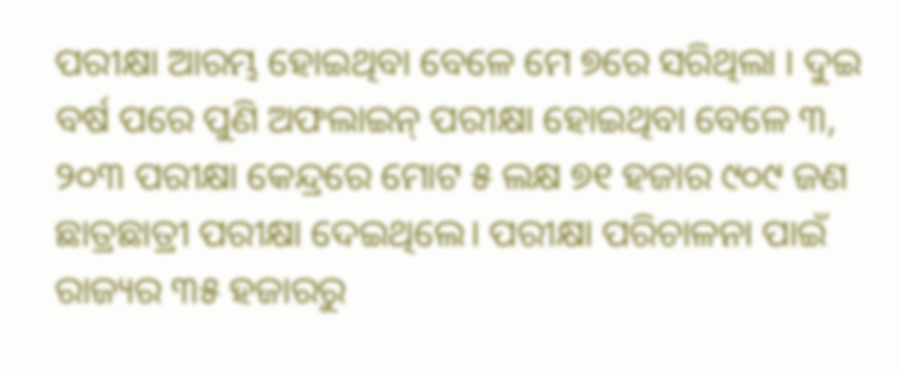ପରୀକ୍ଷା ଆରମ୍ଭ ହୋଇଥିବା ବେଳେ ମେ ୭ରେ ସରିଥିଲା । ଦୁଇ ବର୍ଷ ପରେ ପୁଣି ଅଫଲାଇନ୍ ପରୀକ୍ଷା ହୋଇଥିବା ବେଳେ ୩, ୨୦୩ ପରୀକ୍ଷା କେନ୍ଦ୍ରରେ ମୋଟ ୫ ଲକ୍ଷ ୭୧ ହଜାର ୯୦୯ ଜଣ ଛାତ୍ରଛାତ୍ରୀ ପରୀକ୍ଷା ଦେଇଥିଲେ। ପରୀକ୍ଷା ପରିଚାଳନା ପାଇଁ ରାଜ୍ୟର ୩୫ ହଜାରରୁ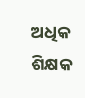ଅଧିକ ଶିକ୍ଷକ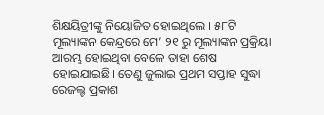ଶିକ୍ଷୟିତ୍ରୀଙ୍କୁ ନିୟୋଜିତ ହୋଇଥିଲେ । ୫୮ଟି ମୂଲ୍ୟାଙ୍କନ କେନ୍ଦ୍ରରେ ମେ’ ୨୧ ରୁ ମୂଲ୍ୟାଙ୍କନ ପ୍ରକ୍ରିୟା ଆରମ୍ଭ ହୋଇଥିବା ବେଳେ ତାହା ଶେଷ ହୋଇଯାଇଛି। ତେଣୁ ଜୁଲାଇ ପ୍ରଥମ ସପ୍ତାହ ସୁଦ୍ଧା ରେଜଲ୍ଟ ପ୍ରକାଶ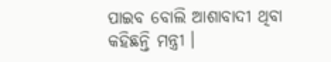ପାଇବ ବୋଲି ଆଶାବାଦୀ ଥିବା କହିଛନ୍ତି ମନ୍ତ୍ରୀ ।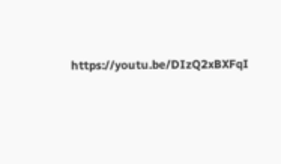https://youtu.be/DIzQ2xBXFqI